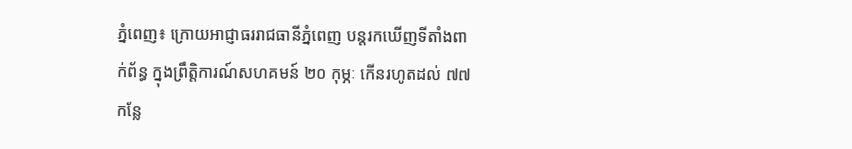ភ្នំពេញ៖ ក្រោយអាជ្ញាធររាជធានីភ្នំពេញ បន្តរកឃើញទីតាំងពាក់ព័ន្ធ ក្នុងព្រឹត្តិការណ៍សហគមន៍ ២០ កុម្ភៈ កើនរហូតដល់ ៧៧កន្លែ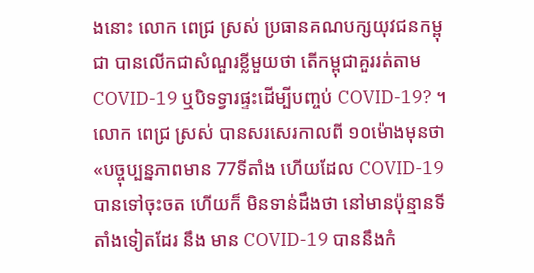ងនោះ លោក ពេជ្រ ស្រស់ ប្រធានគណបក្សយុវជនកម្ពុជា បានលើកជាសំណួរខ្លីមួយថា តើកម្ពុជាគួររត់តាមCOVID-19 ឬបិទទ្វារផ្ទះដើម្បីបញ្ចប់ COVID-19? ។
លោក ពេជ្រ ស្រស់ បានសរសេរកាលពី ១០ម៉ោងមុនថា «បច្ចុប្បន្នភាពមាន 77ទីតាំង ហើយដែល COVID-19 បានទៅចុះចត ហើយក៏ មិនទាន់ដឹងថា នៅមានប៉ុន្មានទីតាំងទៀតដែរ នឹង មាន COVID-19 បាននឹងកំ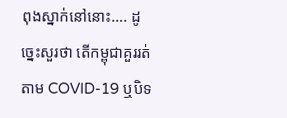ពុងស្នាក់នៅនោះ…. ដូច្នេះសួរថា តើកម្ពុជាគួររត់តាម COVID-19 ឬបិទ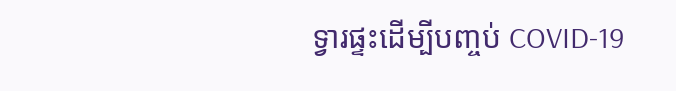ទ្វារផ្ទះដើម្បីបញ្ចប់ COVID-19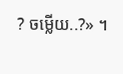? ចម្លើយ..?» ។